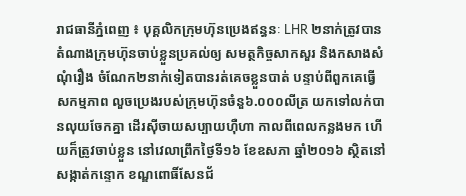រាជធានីភ្នំពេញ ៖ បុគ្គលិកក្រុមហ៊ុនប្រេងឥន្ធនៈ LHR ២នាក់ត្រូវបានតំណាងក្រុមហ៊ុនចាប់ខ្លួនប្រគល់ឲ្យ សមត្ថកិច្ចសាកសួរ និងកសាងសំណុំរឿង ចំណែក២នាក់ទៀតបានរត់គេចខ្លួនបាត់ បន្ទាប់ពីពួកគេធ្វើសកម្មភាព លួចប្រេងរបស់ក្រុមហ៊ុនចំនួ៦.០០០លីត្រ យកទៅលក់បានលុយចែកគ្នា ដើរស៊ីចាយសប្បាយហ៊ឺហា កាលពីពេលកន្លងមក ហើយក៏ត្រូវចាប់ខ្លួន នៅវេលាព្រឹកថ្ងៃទី១៦ ខែឧសភា ឆ្នាំ២០១៦ ស្ថិតនៅសង្កាត់កន្ទោក ខណ្ឌពោធិ៍សែនជ័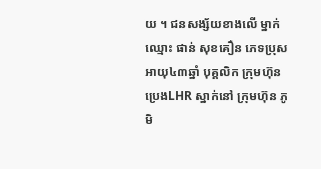យ ។ ជនសង្ស័យខាងលើ ម្នាក់ឈ្មោះ ផាន់ សុខគឿន ភេទប្រុស អាយុ៤៣ឆ្នាំ បុគ្គលិក ក្រុមហ៊ុនប្រេងLHR ស្នាក់នៅ ក្រុមហ៊ុន ភូមិ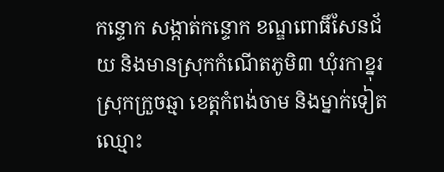កន្ទោក សង្កាត់កន្ទោក ខណ្ឌពោធិ៍សែនជ័យ និងមានស្រុកកំណើតភូមិ៣ ឃុំរកាខ្នុរ ស្រុកក្រួចឆ្មា ខេត្តកំពង់ចាម និងម្នាក់ទៀត ឈ្មោះ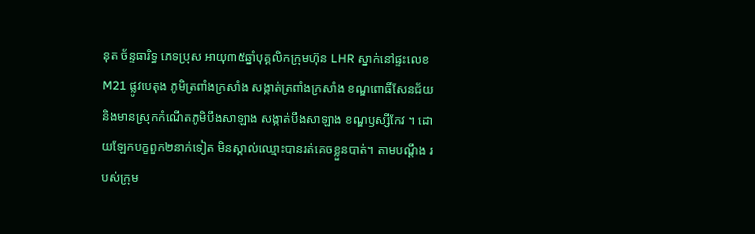នុត ច័ន្ទធារិទ្ធ ភេទប្រុស អាយុ៣៥ឆ្នាំបុគ្គលិកក្រុមហ៊ុន LHR ស្នាក់នៅផ្ទះលេខM21 ផ្លូវបេតុង ភូមិត្រពាំងក្រសាំង សង្កាត់ត្រពាំងក្រសាំង ខណ្ឌពោធិ៍សែនជ័យ និងមានស្រុកកំណើតភូមិបឹងសាឡាង សង្កាត់បឹងសាឡាង ខណ្ឌឫស្សីកែវ ។ ដោយឡែកបក្ខពួក២នាក់ទៀត មិនស្គាល់ឈ្មោះបានរត់គេចខ្លួនបាត់។ តាមបណ្តឹង របស់ក្រុម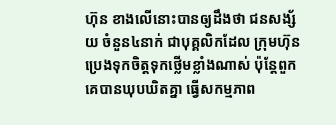ហ៊ុន ខាងលើនោះបានឲ្យដឹងថា ជនសង្ស័យ ចំនួន៤នាក់ ជាបុគ្គលិកដែល ក្រុមហ៊ុនប្រេងទុកចិត្តទុកថ្លើមខ្លាំងណាស់ ប៉ុន្តែពួកគេបានឃុបឃិតគ្នា ធ្វើសកម្មភាព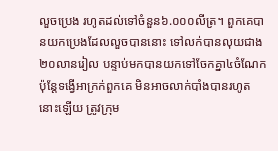លួចប្រេង រហូតដល់ទៅចំនួន៦.០០០លីត្រ។ ពួកគេបានយកប្រេងដែលលួចបាននោះ ទៅលក់បានលុយជាង២០លានរៀល បន្ទាប់មកបានយកទៅចែកគ្នា៤ចំណែក ប៉ុន្តែទង្វើអាក្រក់ពួកគេ មិនអាចលាក់បាំងបានរហូតនោះឡើយ ត្រូវក្រុម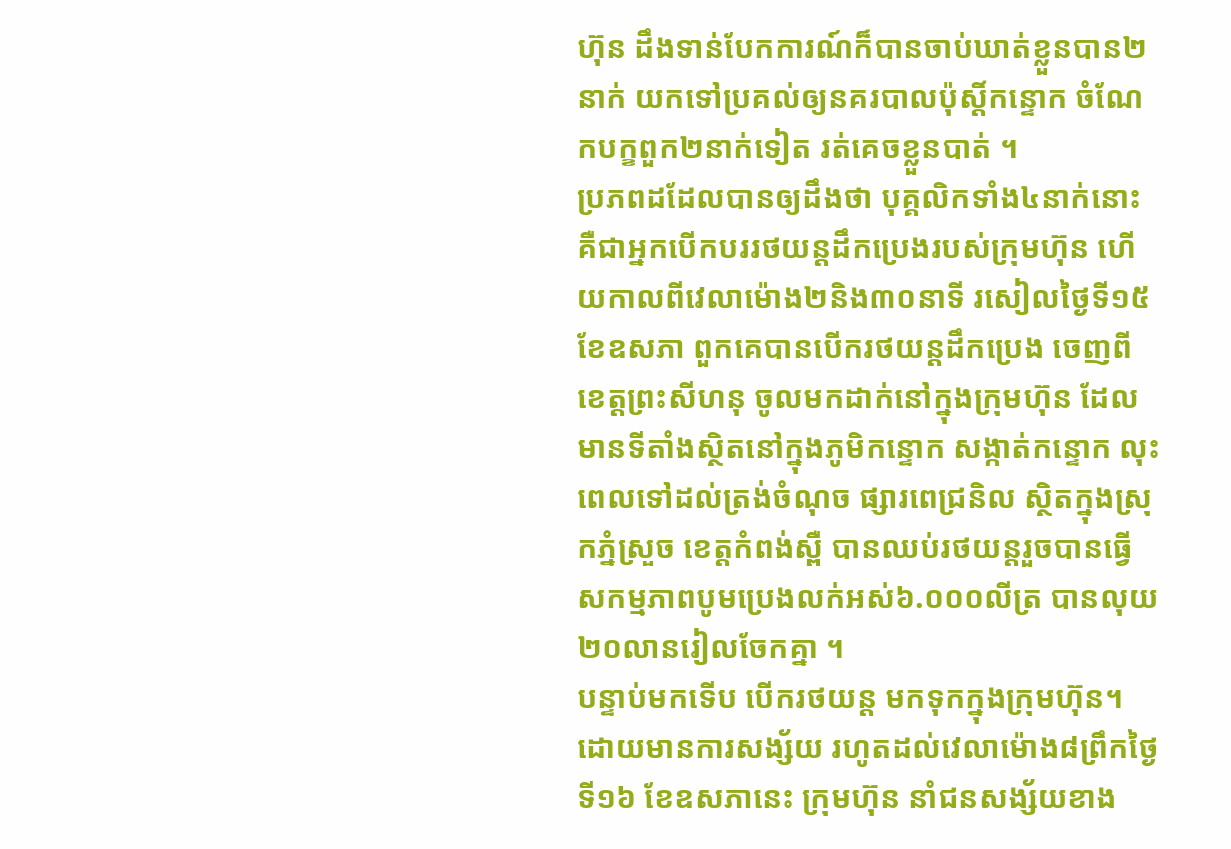ហ៊ុន ដឹងទាន់បែកការណ៍ក៏បានចាប់ឃាត់ខ្លួនបាន២នាក់ យកទៅប្រគល់ឲ្យនគរបាលប៉ុស្តិ៍កន្ទោក ចំណែកបក្ខពួក២នាក់ទៀត រត់គេចខ្លួនបាត់ ។
ប្រភពដដែលបានឲ្យដឹងថា បុគ្គលិកទាំង៤នាក់នោះ គឺជាអ្នកបើកបររថយន្តដឹកប្រេងរបស់ក្រុមហ៊ុន ហើយកាលពីវេលាម៉ោង២និង៣០នាទី រសៀលថ្ងៃទី១៥ ខែឧសភា ពួកគេបានបើករថយន្តដឹកប្រេង ចេញពីខេត្តព្រះសីហនុ ចូលមកដាក់នៅក្នុងក្រុមហ៊ុន ដែលមានទីតាំងស្ថិតនៅក្នុងភូមិកន្ទោក សង្កាត់កន្ទោក លុះពេលទៅដល់ត្រង់ចំណុច ផ្សារពេជ្រនិល ស្ថិតក្នុងស្រុកភ្នំស្រួច ខេត្តកំពង់ស្ពឺ បានឈប់រថយន្តរួចបានធ្វើ សកម្មភាពបូមប្រេងលក់អស់៦.០០០លីត្រ បានលុយ ២០លានរៀលចែកគ្នា ។
បន្ទាប់មកទើប បើករថយន្ត មកទុកក្នុងក្រុមហ៊ុន។ ដោយមានការសង្ស័យ រហូតដល់វេលាម៉ោង៨ព្រឹកថ្ងៃទី១៦ ខែឧសភានេះ ក្រុមហ៊ុន នាំជនសង្ស័យខាង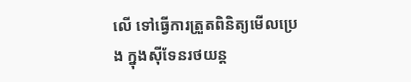លើ ទៅធ្វើការត្រួតពិនិត្យមើលប្រេង ក្នុងស៊ីទែនរថយន្ត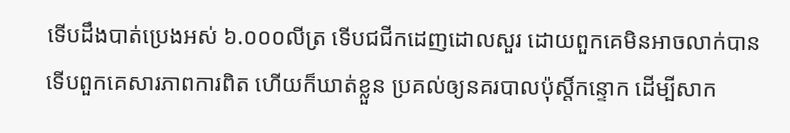ទើបដឹងបាត់ប្រេងអស់ ៦.០០០លីត្រ ទើបជជីកដេញដោលសួរ ដោយពួកគេមិនអាចលាក់បាន ទើបពួកគេសារភាពការពិត ហើយក៏ឃាត់ខ្លួន ប្រគល់ឲ្យនគរបាលប៉ុស្តិ៍កន្ទោក ដើម្បីសាក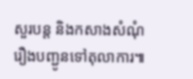សួរបន្ត និងកសាងសំណុំរឿងបញ្ជូនទៅតុលាការ៕